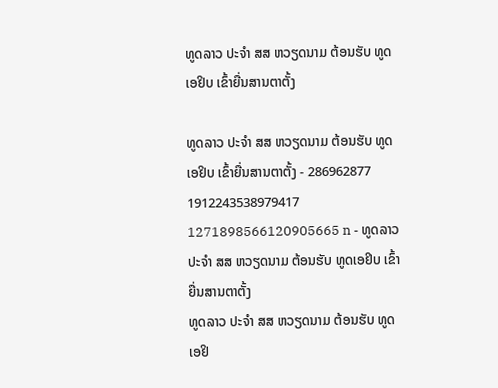ທູດລາວ ປະຈຳ ສສ ຫວຽດນາມ ຕ້ອນຮັບ ທູດເອຢິບ ເຂົ້າຍື່ນສານຕາຕັ້ງ

ທູດລາວ ປະຈຳ ສສ ຫວຽດນາມ ຕ້ອນຮັບ ທູດເອຢິບ ເຂົ້າຍື່ນສານຕາຕັ້ງ - 286962877 1912243538979417 1271898566120905665 n - ທູດລາວ ປະຈຳ ສສ ຫວຽດນາມ ຕ້ອນຮັບ ທູດເອຢິບ ເຂົ້າຍື່ນສານຕາຕັ້ງ
ທູດລາວ ປະຈຳ ສສ ຫວຽດນາມ ຕ້ອນຮັບ ທູດເອຢິ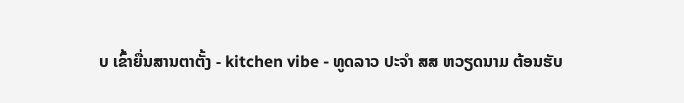ບ ເຂົ້າຍື່ນສານຕາຕັ້ງ - kitchen vibe - ທູດລາວ ປະຈຳ ສສ ຫວຽດນາມ ຕ້ອນຮັບ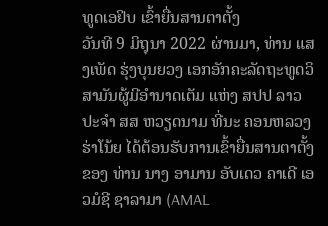ທູດເອຢິບ ເຂົ້າຍື່ນສານຕາຕັ້ງ
ວັນທີ 9 ມິຖຸນາ 2022 ຜ່ານມາ, ທ່ານ ແສງເພັດ ຮຸ່ງບຸນຍວງ ເອກອັກຄະລັດຖະທູດວິສາມັນຜູ້ມີອໍານາດເຕັມ ແຫ່ງ ສປປ ລາວ ປະຈຳ ສສ ຫວຽດນາມ ທີ່ນະ ຄອນຫລວງຮ່າໂນ້ຍ ໄດ້ຕ້ອນຮັບການເຂົ້າຍື່ນສານຕາຕັ້ງຂອງ ທ່ານ ນາງ ອາມານ ອັບເດວ ຄາເດີ ເອວມໍຊີ ຊາລາມາ (AMAL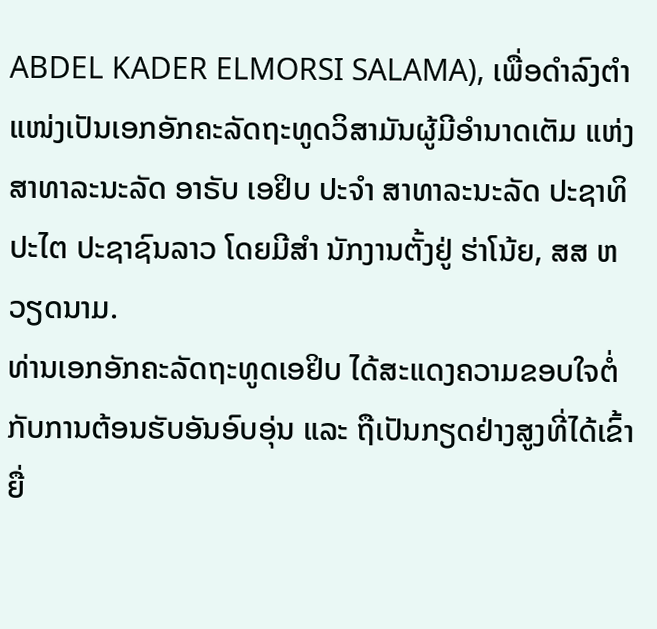ABDEL KADER ELMORSI SALAMA), ເພື່ອດຳລົງຕຳແໜ່ງເປັນເອກອັກຄະລັດຖະທູດວິສາມັນຜູ້ມີອຳນາດເຕັມ ແຫ່ງ ສາທາລະນະລັດ ອາຣັບ ເອຢິບ ປະຈໍາ ສາທາລະນະລັດ ປະຊາທິປະໄຕ ປະຊາຊົນລາວ ໂດຍມີສຳ ນັກງານຕັ້ງຢູ່ ຮ່າໂນ້ຍ, ສສ ຫວຽດນາມ.
ທ່ານເອກອັກຄະລັດຖະທູດເອຢິບ ໄດ້ສະແດງຄວາມຂອບໃຈຕໍ່ກັບການຕ້ອນຮັບອັນອົບອຸ່ນ ແລະ ຖືເປັນກຽດຢ່າງສູງທີ່ໄດ້ເຂົ້າຍື່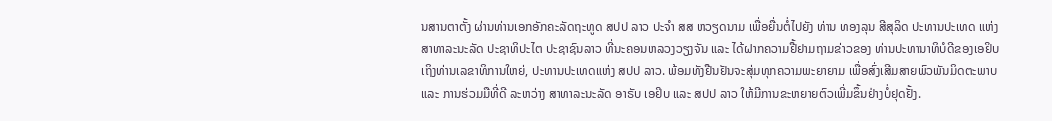ນສານຕາຕັ້ງ ຜ່ານທ່ານເອກອັກຄະລັດຖະທູດ ສປປ ລາວ ປະຈຳ ສສ ຫວຽດນາມ ເພື່ອຍື່ນຕໍ່ໄປຍັງ ທ່ານ ທອງລຸນ ສີສຸລິດ ປະທານປະເທດ ແຫ່ງ ສາທາລະນະລັດ ປະຊາທິປະໄຕ ປະຊາຊົນລາວ ທີ່ນະຄອນຫລວງວຽງຈັນ ແລະ ໄດ້ຝາກຄວາມຢື້ຢາມຖາມຂ່າວຂອງ ທ່ານປະທານາທິບໍດີຂອງເອຢິບ ເຖິງທ່ານເລຂາທິການໃຫຍ່, ປະທານປະເທດແຫ່ງ ສປປ ລາວ. ພ້ອມທັງຢືນຢັນຈະສຸ່ມທຸກຄວາມພະຍາຍາມ ເພື່ອສົ່ງເສີມສາຍພົວພັນມິດຕະພາບ ແລະ ການຮ່ວມມືທີ່ດີ ລະຫວ່າງ ສາທາລະນະລັດ ອາຣັບ ເອຢິບ ແລະ ສປປ ລາວ ໃຫ້ມີການຂະຫຍາຍຕົວເພີ່ມຂຶ້ນຢ່າງບໍ່ຢຸດຢັ້ງ.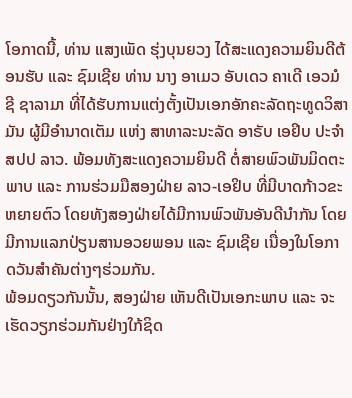ໂອກາດນີ້, ທ່ານ ແສງເພັດ ຮຸ່ງບຸນຍວງ ໄດ້ສະແດງຄວາມຍິນດີຕ້ອນຮັບ ແລະ ຊົມເຊີຍ ທ່ານ ນາງ ອາເມວ ອັບເດວ ຄາເດີ ເອວມໍຊີ ຊາລາມາ ທີ່ໄດ້ຮັບການແຕ່ງຕັ້ງເປັນເອກອັກຄະລັດຖະທູດວິສາມັນ ຜູ້ມີອຳນາດເຕັມ ແຫ່ງ ສາທາລະນະລັດ ອາຣັບ ເອຢິບ ປະຈຳ ສປປ ລາວ. ພ້ອມທັງສະແດງຄວາມຍິນດີ ຕໍ່ສາຍພົວພັນມິດຕະພາບ ແລະ ການຮ່ວມມືສອງຝ່າຍ ລາວ-ເອຢິບ ທີ່ມີບາດກ້າວຂະຫຍາຍຕົວ ໂດຍທັງສອງຝ່າຍໄດ້ມີການພົວພັນອັນດີນຳກັນ ໂດຍມີການແລກປ່ຽນສານອວຍພອນ ແລະ ຊົມເຊີຍ ເນື່ອງໃນໂອກາດວັນສຳຄັນຕ່າງໆຮ່ວມກັນ.
ພ້ອມດຽວກັນນັ້ນ, ສອງຝ່າຍ ເຫັນດີເປັນເອກະພາບ ແລະ ຈະເຮັດວຽກຮ່ວມກັນຢ່າງໃກ້ຊິດ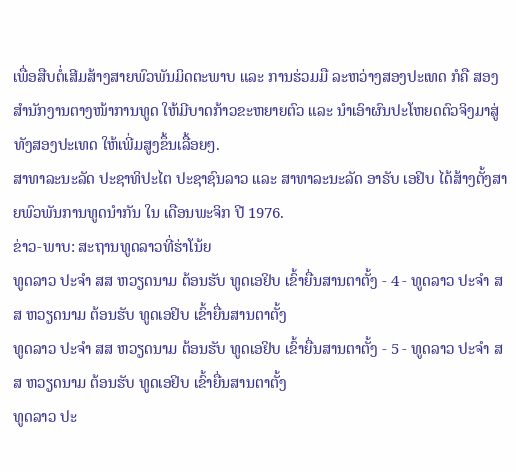ເພື່ອສືບຕໍ່ເສີມສ້າງສາຍພົວພັນມິດຕະພາບ ແລະ ການຮ່ວມມື ລະຫວ່າງສອງປະເທດ ກໍຄື ສອງສຳນັກງານຕາງໜ້າການທູດ ໃຫ້ມີບາດກ້າວຂະຫຍາຍຕົວ ແລະ ນຳເອົາຜົນປະໂຫຍດຕົວຈິງມາສູ່ທັງສອງປະເທດ ໃຫ້ເພີ່ມສູງຂຶ້ນເລື້ອຍໆ.
ສາທາລະນະລັດ ປະຊາທິປະໄຕ ປະຊາຊົນລາວ ແລະ ສາທາລະນະລັດ ອາຣັບ ເອຢິບ ໄດ້ສ້າງຕັ້ງສາຍພົວພັນການທູດນຳກັນ ໃນ ເດືອນພະຈິກ ປີ 1976.
ຂ່າວ-ພາບ: ສະຖານທູດລາວທີ່ຮ່າໂນ້ຍ
ທູດລາວ ປະຈຳ ສສ ຫວຽດນາມ ຕ້ອນຮັບ ທູດເອຢິບ ເຂົ້າຍື່ນສານຕາຕັ້ງ - 4 - ທູດລາວ ປະຈຳ ສສ ຫວຽດນາມ ຕ້ອນຮັບ ທູດເອຢິບ ເຂົ້າຍື່ນສານຕາຕັ້ງ
ທູດລາວ ປະຈຳ ສສ ຫວຽດນາມ ຕ້ອນຮັບ ທູດເອຢິບ ເຂົ້າຍື່ນສານຕາຕັ້ງ - 5 - ທູດລາວ ປະຈຳ ສສ ຫວຽດນາມ ຕ້ອນຮັບ ທູດເອຢິບ ເຂົ້າຍື່ນສານຕາຕັ້ງ
ທູດລາວ ປະ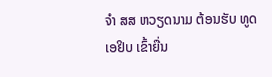ຈຳ ສສ ຫວຽດນາມ ຕ້ອນຮັບ ທູດເອຢິບ ເຂົ້າຍື່ນ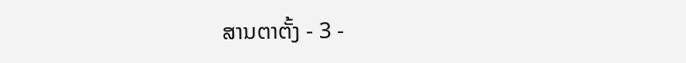ສານຕາຕັ້ງ - 3 -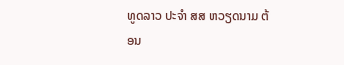ທູດລາວ ປະຈຳ ສສ ຫວຽດນາມ ຕ້ອນ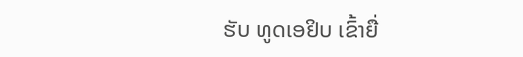ຮັບ ທູດເອຢິບ ເຂົ້າຍື່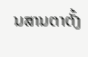ນສານຕາຕັ້ງ